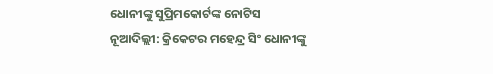ଧୋନୀଙ୍କୁ ସୁପ୍ରିମକୋର୍ଟଙ୍କ ନୋଟିସ
ନୂଆଦିଲ୍ଲୀ: କ୍ରିକେଟର ମହେନ୍ଦ୍ର ସିଂ ଧୋନୀଙ୍କୁ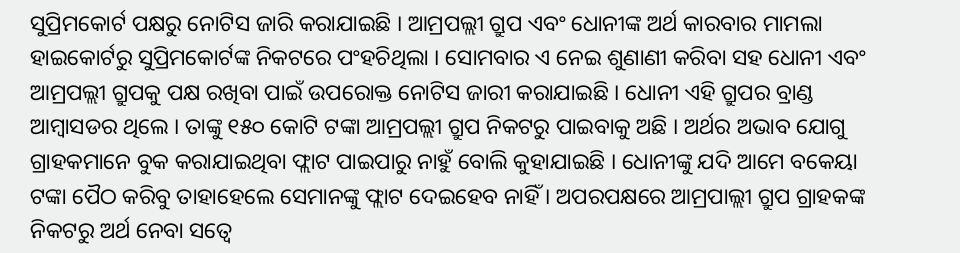ସୁପ୍ରିମକୋର୍ଟ ପକ୍ଷରୁ ନୋଟିସ ଜାରି କରାଯାଇଛି । ଆମ୍ରପଲ୍ଲୀ ଗ୍ରୁପ ଏବଂ ଧୋନୀଙ୍କ ଅର୍ଥ କାରବାର ମାମଲା ହାଇକୋର୍ଟରୁ ସୁପ୍ରିମକୋର୍ଟଙ୍କ ନିକଟରେ ପଂହଚିଥିଲା । ସୋମବାର ଏ ନେଇ ଶୁଣାଣୀ କରିବା ସହ ଧୋନୀ ଏବଂ ଆମ୍ରପଲ୍ଲୀ ଗ୍ରୁପକୁ ପକ୍ଷ ରଖିବା ପାଇଁ ଉପରୋକ୍ତ ନୋଟିସ ଜାରୀ କରାଯାଇଛି । ଧୋନୀ ଏହି ଗ୍ରୁପର ବ୍ରାଣ୍ଡ ଆମ୍ବାସଡର ଥିଲେ । ତାଙ୍କୁ ୧୫୦ କୋଟି ଟଙ୍କା ଆମ୍ରପଲ୍ଲୀ ଗ୍ରୁପ ନିକଟରୁ ପାଇବାକୁ ଅଛି । ଅର୍ଥର ଅଭାବ ଯୋଗୁ ଗ୍ରାହକମାନେ ବୁକ କରାଯାଇଥିବା ଫ୍ଲାଟ ପାଇପାରୁ ନାହୁଁ ବୋଲି କୁହାଯାଇଛି । ଧୋନୀଙ୍କୁ ଯଦି ଆମେ ବକେୟା ଟଙ୍କା ପୈଠ କରିବୁ ତାହାହେଲେ ସେମାନଙ୍କୁ ଫ୍ଲାଟ ଦେଇହେବ ନାହିଁ । ଅପରପକ୍ଷରେ ଆମ୍ରପାଲ୍ଲୀ ଗ୍ରୁପ ଗ୍ରାହକଙ୍କ ନିକଟରୁ ଅର୍ଥ ନେବା ସତ୍ୱେ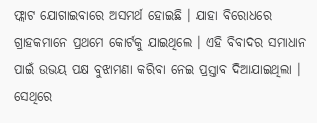ଫ୍ଲାଟ ଯୋଗାଇବାରେ ଅସମର୍ଥ ହୋଇଛି । ଯାହା ବିରୋଧରେ ଗ୍ରାହକମାନେ ପ୍ରଥମେ କୋର୍ଟକୁ ଯାଇଥିଲେ । ଏହି ବିବାଦର ସମାଧାନ ପାଇଁ ଉଭୟ ପକ୍ଷ ବୁଝାମଣା କରିବା ନେଇ ପ୍ରସ୍ତାବ ଦିଆଯାଇଥିଲା । ସେଥିରେ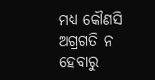ମଧ୍ୟ କୌଣସି ଅଗ୍ରଗତି ନ ହେବାରୁ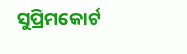ସୁପ୍ରିମକୋର୍ଟ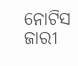ନୋଟିସ ଜାରୀ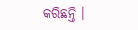କରିଛନ୍ତି ।